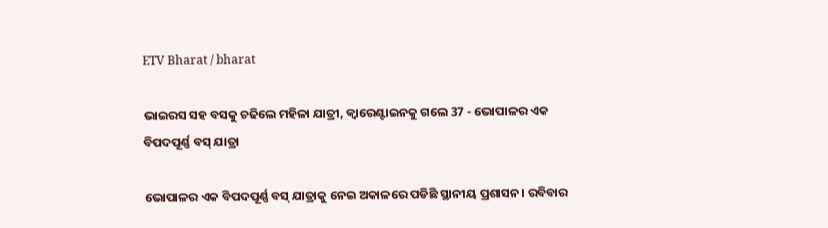ETV Bharat / bharat

ଭାଇରସ ସହ ବସକୁ ଚଢିଲେ ମହିଳା ଯାତ୍ରୀ, କ୍ବାରେଣ୍ଟାଇନକୁ ଗଲେ 37 - ଭୋପାଳର ଏକ ବିପଦପୂର୍ଣ୍ଣ ବସ୍ ଯାତ୍ରା

ଭୋପାଳର ଏକ ବିପଦପୂର୍ଣ୍ଣ ବସ୍ ଯାତ୍ରାକୁ ନେଇ ଅକାଳରେ ପଡିଛି ସ୍ଥାନୀୟ ପ୍ରଶାସନ। ରବିବାର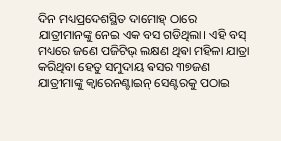ଦିନ ମଧ୍ୟପ୍ରଦେଶସ୍ଥିତ ଦାମୋହ୍ ଠାରେ ଯାତ୍ରୀମାନଙ୍କୁ ନେଇ ଏକ ବସ ଗଡିଥିଲା। ଏହି ବସ୍ ମଧ୍ୟରେ ଜଣେ ପଜିଟିଭ୍ ଲକ୍ଷଣ ଥିଵା ମହିଳା ଯାତ୍ରା କରିଥିବା ହେତୁ ସମୁଦାୟ ଵସର ୩୭ଜଣ ଯାତ୍ରୀମାଙ୍କୁ କ୍ଵାରେନଣ୍ଟାଇନ୍ ସେଣ୍ଟରକୁ ପଠାଇ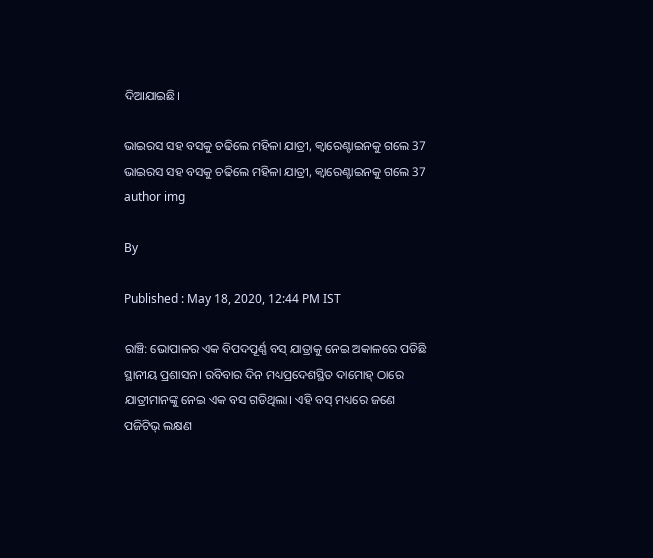ଦିଆଯାଇଛି।

ଭାଇରସ ସହ ବସକୁ ଚଢିଲେ ମହିଳା ଯାତ୍ରୀ, କ୍ବାରେଣ୍ଟାଇନକୁ ଗଲେ 37
ଭାଇରସ ସହ ବସକୁ ଚଢିଲେ ମହିଳା ଯାତ୍ରୀ, କ୍ବାରେଣ୍ଟାଇନକୁ ଗଲେ 37
author img

By

Published : May 18, 2020, 12:44 PM IST

ରାଞ୍ଚି: ଭୋପାଳର ଏକ ବିପଦପୂର୍ଣ୍ଣ ବସ୍ ଯାତ୍ରାକୁ ନେଇ ଅକାଳରେ ପଡିଛି ସ୍ଥାନୀୟ ପ୍ରଶାସନ। ରବିବାର ଦିନ ମଧ୍ୟପ୍ରଦେଶସ୍ଥିତ ଦାମୋହ୍ ଠାରେ ଯାତ୍ରୀମାନଙ୍କୁ ନେଇ ଏକ ବସ ଗଡିଥିଲା। ଏହି ବସ୍ ମଧ୍ୟରେ ଜଣେ ପଜିଟିଭ୍ ଲକ୍ଷଣ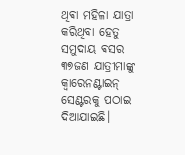ଥିଵା ମହିଳା ଯାତ୍ରା କରିଥିବା ହେତୁ ସମୁଦାୟ ଵସର ୩୭ଜଣ ଯାତ୍ରୀମାଙ୍କୁ କ୍ଵାରେନଣ୍ଟାଇନ୍ ସେଣ୍ଟରକୁ ପଠାଇ ଦିଆଯାଇଛି।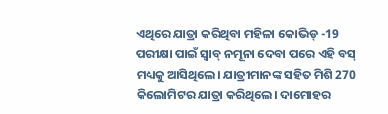ଏଥିରେ ଯାତ୍ରା କରିଥିବା ମହିଳା କୋଭିଡ୍ -19 ପରୀକ୍ଷା ପାଇଁ ସ୍ୱାବ୍ ନମୂନା ଦେବା ପରେ ଏହି ବସ୍ ମଧ୍ୟକୁ ଆସିଥିଲେ। ଯାତ୍ରୀମାନଙ୍କ ସହିତ ମିଶି 270 କିଲୋମିଟର ଯାତ୍ରା କରିଥିଲେ। ଦାମୋହର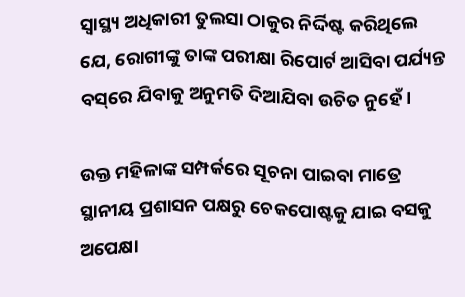ସ୍ୱାସ୍ଥ୍ୟ ଅଧିକାରୀ ତୁଲସା ଠାକୁର ନିର୍ଦ୍ଦିଷ୍ଟ କରିଥିଲେ ଯେ, ରୋଗୀଙ୍କୁ ତାଙ୍କ ପରୀକ୍ଷା ରିପୋର୍ଟ ଆସିବା ପର୍ଯ୍ୟନ୍ତ ବସ୍‌ରେ ଯିବାକୁ ଅନୁମତି ଦିଆଯିବା ଉଚିତ ନୁହେଁ।

ଉକ୍ତ ମହିଳାଙ୍କ ସମ୍ପର୍କରେ ସୂଚନା ପାଇବା ମାତ୍ରେ ସ୍ଥାନୀୟ ପ୍ରଶାସନ ପକ୍ଷରୁ ଚେକପୋଷ୍ଟକୁ ଯାଇ ବସକୁ ଅପେକ୍ଷା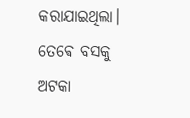କରାଯାଇଥିଲା। ତେଵେ ବସକୁ ଅଟକା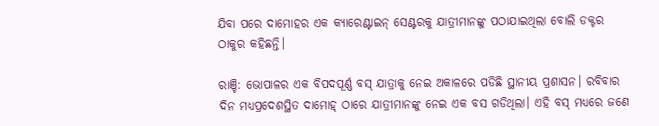ଯିବା ପରେ ଦାମୋହର ଏକ କ୍ୟାରେଣ୍ଟାଇନ୍ ସେଣ୍ଟରକୁ ଯାତ୍ରୀମାନଙ୍କୁ ପଠାଯାଇଥିଲା ବୋଲି ଡକ୍ଟର ଠାକୁର କହିଛନ୍ତି।

ରାଞ୍ଚି: ଭୋପାଳର ଏକ ବିପଦପୂର୍ଣ୍ଣ ବସ୍ ଯାତ୍ରାକୁ ନେଇ ଅକାଳରେ ପଡିଛି ସ୍ଥାନୀୟ ପ୍ରଶାସନ। ରବିବାର ଦିନ ମଧ୍ୟପ୍ରଦେଶସ୍ଥିତ ଦାମୋହ୍ ଠାରେ ଯାତ୍ରୀମାନଙ୍କୁ ନେଇ ଏକ ବସ ଗଡିଥିଲା। ଏହି ବସ୍ ମଧ୍ୟରେ ଜଣେ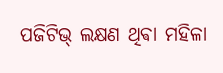ପଜିଟିଭ୍ ଲକ୍ଷଣ ଥିଵା ମହିଳା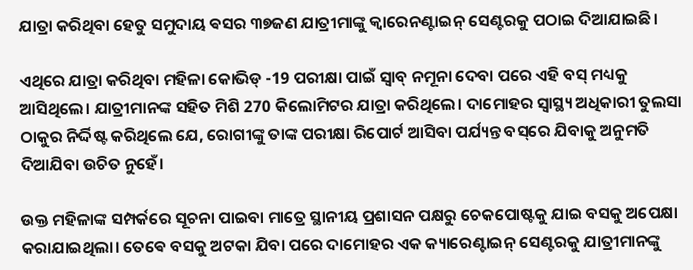ଯାତ୍ରା କରିଥିବା ହେତୁ ସମୁଦାୟ ଵସର ୩୭ଜଣ ଯାତ୍ରୀମାଙ୍କୁ କ୍ଵାରେନଣ୍ଟାଇନ୍ ସେଣ୍ଟରକୁ ପଠାଇ ଦିଆଯାଇଛି।

ଏଥିରେ ଯାତ୍ରା କରିଥିବା ମହିଳା କୋଭିଡ୍ -19 ପରୀକ୍ଷା ପାଇଁ ସ୍ୱାବ୍ ନମୂନା ଦେବା ପରେ ଏହି ବସ୍ ମଧ୍ୟକୁ ଆସିଥିଲେ। ଯାତ୍ରୀମାନଙ୍କ ସହିତ ମିଶି 270 କିଲୋମିଟର ଯାତ୍ରା କରିଥିଲେ। ଦାମୋହର ସ୍ୱାସ୍ଥ୍ୟ ଅଧିକାରୀ ତୁଲସା ଠାକୁର ନିର୍ଦ୍ଦିଷ୍ଟ କରିଥିଲେ ଯେ, ରୋଗୀଙ୍କୁ ତାଙ୍କ ପରୀକ୍ଷା ରିପୋର୍ଟ ଆସିବା ପର୍ଯ୍ୟନ୍ତ ବସ୍‌ରେ ଯିବାକୁ ଅନୁମତି ଦିଆଯିବା ଉଚିତ ନୁହେଁ।

ଉକ୍ତ ମହିଳାଙ୍କ ସମ୍ପର୍କରେ ସୂଚନା ପାଇବା ମାତ୍ରେ ସ୍ଥାନୀୟ ପ୍ରଶାସନ ପକ୍ଷରୁ ଚେକପୋଷ୍ଟକୁ ଯାଇ ବସକୁ ଅପେକ୍ଷା କରାଯାଇଥିଲା। ତେଵେ ବସକୁ ଅଟକା ଯିବା ପରେ ଦାମୋହର ଏକ କ୍ୟାରେଣ୍ଟାଇନ୍ ସେଣ୍ଟରକୁ ଯାତ୍ରୀମାନଙ୍କୁ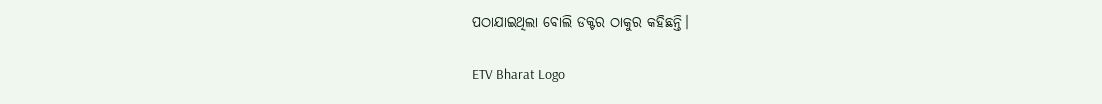ପଠାଯାଇଥିଲା ବୋଲି ଡକ୍ଟର ଠାକୁର କହିଛନ୍ତି।

ETV Bharat Logo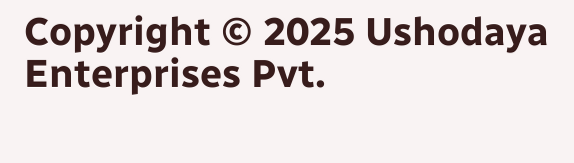Copyright © 2025 Ushodaya Enterprises Pvt.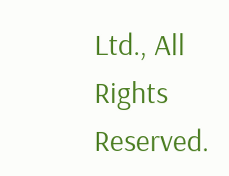Ltd., All Rights Reserved.